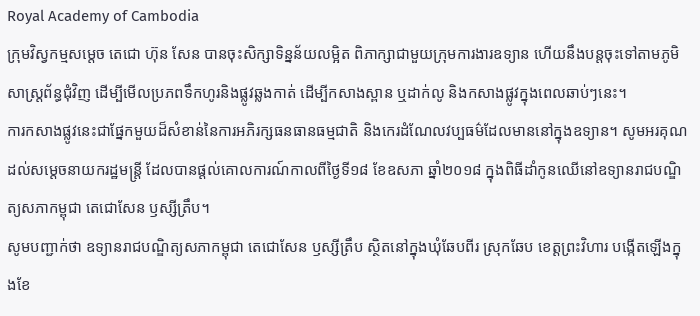Royal Academy of Cambodia
ក្រុមវិស្វកម្មសម្តេច តេជោ ហ៊ុន សែន បានចុះសិក្សាទិន្នន័យលម្អិត ពិភាក្សាជាមួយក្រុមការងារឧទ្យាន ហើយនឹងបន្តចុះទៅតាមភូមិសាស្ត្រព័ន្ធជុំវិញ ដើម្បីមើលប្រភពទឹកហូរនិងផ្លូវឆ្លងកាត់ ដើម្បីកសាងស្ពាន ឬដាក់លូ និងកសាងផ្លូវក្នុងពេលឆាប់ៗនេះ។
ការកសាងផ្លូវនេះជាផ្នែកមួយដ៏សំខាន់នៃការអភិរក្សធនធានធម្មជាតិ និងកេរដំណែលវប្បធម៌ដែលមាននៅក្នុងឧទ្យាន។ សូមអរគុណ ដល់សម្តេចនាយករដ្ឋមន្ត្រី ដែលបានផ្តល់គោលការណ៍កាលពីថ្ងៃទី១៨ ខែឧសភា ឆ្នាំ២០១៨ ក្នុងពិធីដាំកូនឈើនៅឧទ្យានរាជបណ្ឌិត្យសភាកម្ពុជា តេជោសែន ឫស្សីត្រឹប។
សូមបញ្ជាក់ថា ឧទ្យានរាជបណ្ឌិត្យសភាកម្ពុជា តេជោសែន ឫស្សីត្រឹប ស្ថិតនៅក្នុងឃុំឆែបពីរ ស្រុកឆែប ខេត្តព្រះវិហារ បង្កើតឡើងក្នុងខែ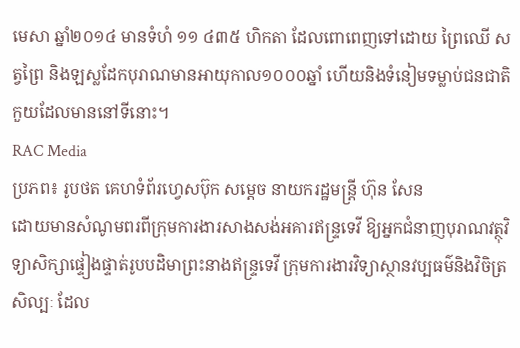មេសា ឆ្នាំ២០១៤ មានទំហំ ១១ ៤៣៥ ហិកតា ដែលពោពេញទៅដោយ ព្រៃឈើ សត្វព្រៃ និងឡស្លដែកបុរាណមានអាយុកាល១០០០ឆ្នាំ ហើយនិងទំនៀមទម្លាប់ជនជាតិកួយដែលមាននៅទីនោះ។
RAC Media
ប្រភព៖ រូបថត គេហទំព័រហ្វេសប៊ុក សម្តេច នាយករដ្ឋមន្ត្រី ហ៊ុន សែន
ដោយមានសំណូមពរពីក្រុមការងារសាងសង់អគារឥន្រ្ទទេវី ឱ្យអ្នកជំនាញបុរាណវត្ថុវិទ្យាសិក្សាផ្ទៀងផ្ទាត់រូបបដិមាព្រះនាងឥន្រ្ទទេវី ក្រុមការងារវិទ្យាស្ថានវប្បធម៌និងវិចិត្រសិល្បៈ ដែល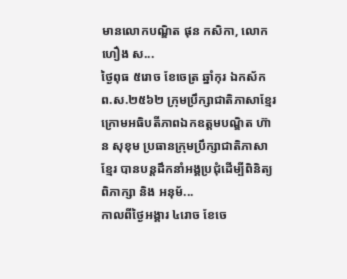មានលោកបណ្ឌិត ផុន កសិកា, លោក ហឿង ស...
ថ្ងៃពុធ ៥រោច ខែចេត្រ ឆ្នាំកុរ ឯកស័ក ព.ស.២៥៦២ ក្រុមប្រឹក្សាជាតិភាសាខ្មែរ ក្រោមអធិបតីភាពឯកឧត្តមបណ្ឌិត ហ៊ាន សុខុម ប្រធានក្រុមប្រឹក្សាជាតិភាសាខ្មែរ បានបន្តដឹកនាំអង្គប្រជុំដេីម្បីពិនិត្យ ពិភាក្សា និង អនុម័...
កាលពីថ្ងៃអង្គារ ៤រោច ខែចេ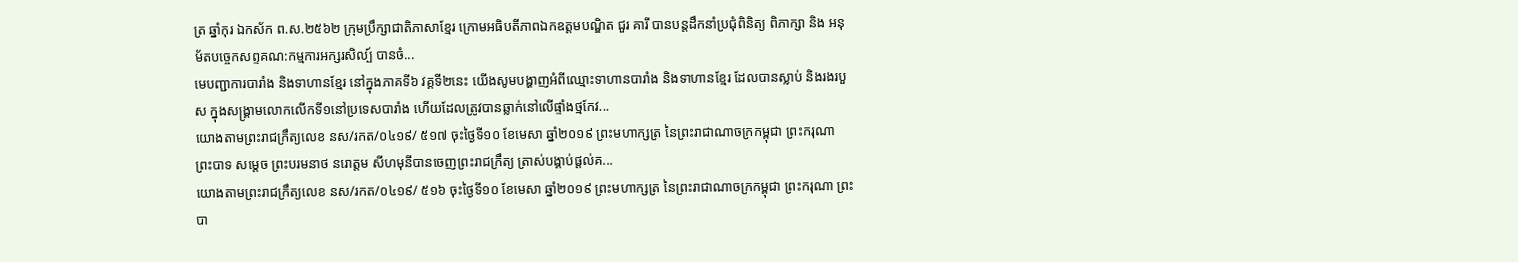ត្រ ឆ្នាំកុរ ឯកស័ក ព.ស.២៥៦២ ក្រុមប្រឹក្សាជាតិភាសាខ្មែរ ក្រោមអធិបតីភាពឯកឧត្តមបណ្ឌិត ជួរ គារី បានបន្តដឹកនាំប្រជុំពិនិត្យ ពិភាក្សា និង អនុម័តបច្ចេកសព្ទគណ:កម្មការអក្សរសិល្ប៍ បានចំ...
មេបញ្ជាការបារាំង និងទាហានខ្មែរ នៅក្នុងភាគទី៦ វគ្គទី២នេះ យើងសូមបង្ហាញអំពីឈ្មោះទាហានបារាំង និងទាហានខ្មែរ ដែលបានស្លាប់ និងរងរបួស ក្នុងសង្គ្រាមលោកលើកទី១នៅប្រទេសបារាំង ហើយដែលត្រូវបានឆ្លាក់នៅលើផ្ទាំងថ្មកែវ...
យោងតាមព្រះរាជក្រឹត្យលេខ នស/រកត/០៤១៩/ ៥១៧ ចុះថ្ងៃទី១០ ខែមេសា ឆ្នាំ២០១៩ ព្រះមហាក្សត្រ នៃព្រះរាជាណាចក្រកម្ពុជា ព្រះករុណា ព្រះបាទ សម្តេច ព្រះបរមនាថ នរោត្តម សីហមុនីបានចេញព្រះរាជក្រឹត្យ ត្រាស់បង្គាប់ផ្តល់គ...
យោងតាមព្រះរាជក្រឹត្យលេខ នស/រកត/០៤១៩/ ៥១៦ ចុះថ្ងៃទី១០ ខែមេសា ឆ្នាំ២០១៩ ព្រះមហាក្សត្រ នៃព្រះរាជាណាចក្រកម្ពុជា ព្រះករុណា ព្រះបា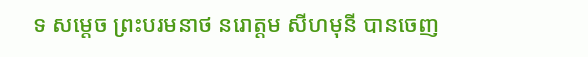ទ សម្តេច ព្រះបរមនាថ នរោត្តម សីហមុនី បានចេញ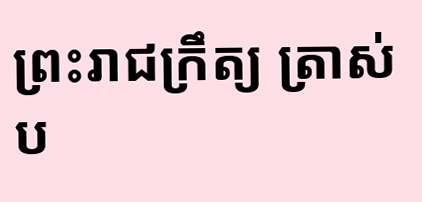ព្រះរាជក្រឹត្យ ត្រាស់ប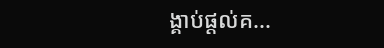ង្គាប់ផ្តល់គ...